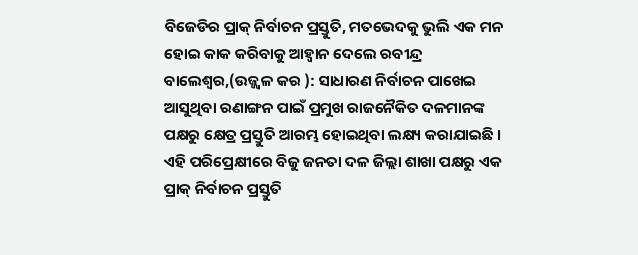ବିଜେଡିର ପ୍ରାକ୍ ନିର୍ବାଚନ ପ୍ରସ୍ତୁତି, ମତଭେଦକୁ ଭୁଲି ଏକ ମନ ହୋଇ କାକ କରିବାକୁ ଆହ୍ୱାନ ଦେଲେ ରବୀନ୍ଦ୍ର
ବାଲେଶ୍ୱର,(ଉଜ୍ଜ୍ୱଳ କର ): ସାଧାରଣ ନିର୍ବାଚନ ପାଖେଇ ଆସୁଥିବା ରଣାଙ୍ଗନ ପାଇଁ ପ୍ରମୁଖ ରାଜନୈକିତ ଦଳମାନଙ୍କ ପକ୍ଷରୁ କ୍ଷେତ୍ର ପ୍ରସ୍ତୁତି ଆରମ୍ଭ ହୋଇଥିବା ଲକ୍ଷ୍ୟ କରାଯାଇଛି । ଏହି ପରିପ୍ରେକ୍ଷୀରେ ବିଜୁ ଜନତା ଦଳ ଜିଲ୍ଲା ଶାଖା ପକ୍ଷରୁ ଏକ ପ୍ରାକ୍ ନିର୍ବାଚନ ପ୍ରସ୍ତୁତି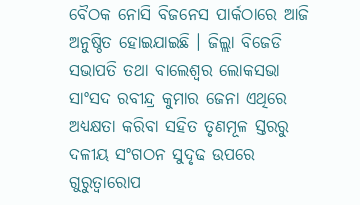ବୈଠକ ନୋସି ବିଜନେସ ପାର୍କଠାରେ ଆଜି ଅନୁଷ୍ଠିତ ହୋଇଯାଇଛି । ଜିଲ୍ଲା ବିଜେଡି ସଭାପତି ତଥା ବାଲେଶ୍ୱର ଲୋକସଭା ସାଂସଦ ରବୀନ୍ଦ୍ର କୁମାର ଜେନା ଏଥିରେ ଅଧ୍ୟକ୍ଷତା କରିବା ସହିତ ତୃଣମୂଳ ସ୍ତରରୁ ଦଳୀୟ ସଂଗଠନ ସୁଦୃଢ ଉପରେ ଗୁରୁତ୍ୱାରୋପ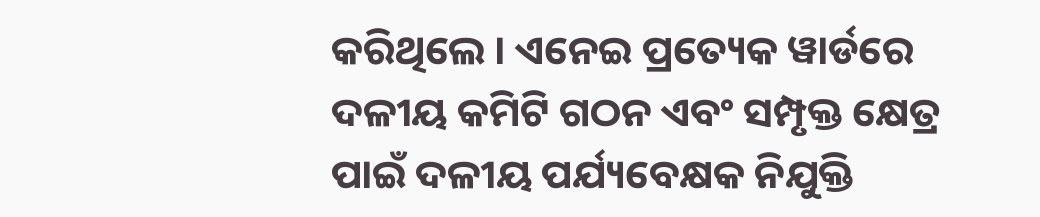କରିଥିଲେ । ଏନେଇ ପ୍ରତ୍ୟେକ ୱାର୍ଡରେ ଦଳୀୟ କମିଟି ଗଠନ ଏବଂ ସମ୍ପୃକ୍ତ କ୍ଷେତ୍ର ପାଇଁ ଦଳୀୟ ପର୍ଯ୍ୟବେକ୍ଷକ ନିଯୁକ୍ତି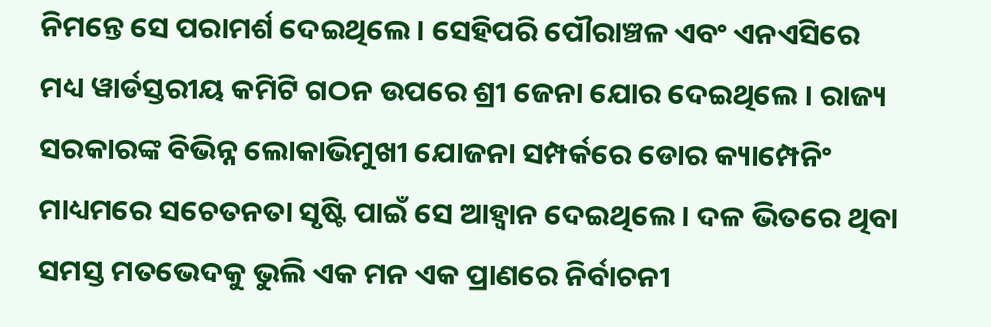ନିମନ୍ତେ ସେ ପରାମର୍ଶ ଦେଇଥିଲେ । ସେହିପରି ପୌରାଞ୍ଚଳ ଏବଂ ଏନଏସିରେ ମଧ୍ୟ ୱାର୍ଡସ୍ତରୀୟ କମିଟି ଗଠନ ଉପରେ ଶ୍ରୀ ଜେନା ଯୋର ଦେଇଥିଲେ । ରାଜ୍ୟ ସରକାରଙ୍କ ବିଭିନ୍ନ ଲୋକାଭିମୁଖୀ ଯୋଜନା ସମ୍ପର୍କରେ ଡୋର କ୍ୟାମ୍ପେନିଂ ମାଧ୍ୟମରେ ସଚେତନତା ସୃଷ୍ଟି ପାଇଁ ସେ ଆହ୍ୱାନ ଦେଇଥିଲେ । ଦଳ ଭିତରେ ଥିବା ସମସ୍ତ ମତଭେଦକୁ ଭୁଲି ଏକ ମନ ଏକ ପ୍ରାଣରେ ନିର୍ବାଚନୀ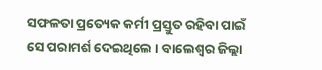ସଫଳତା ପ୍ରତ୍ୟେକ କର୍ମୀ ପ୍ରସ୍ତୁତ ରହିବା ପାଇଁ ସେ ପରାମର୍ଶ ଦେଇଥିଲେ । ବାଲେଶ୍ୱର ଜିଲ୍ଲା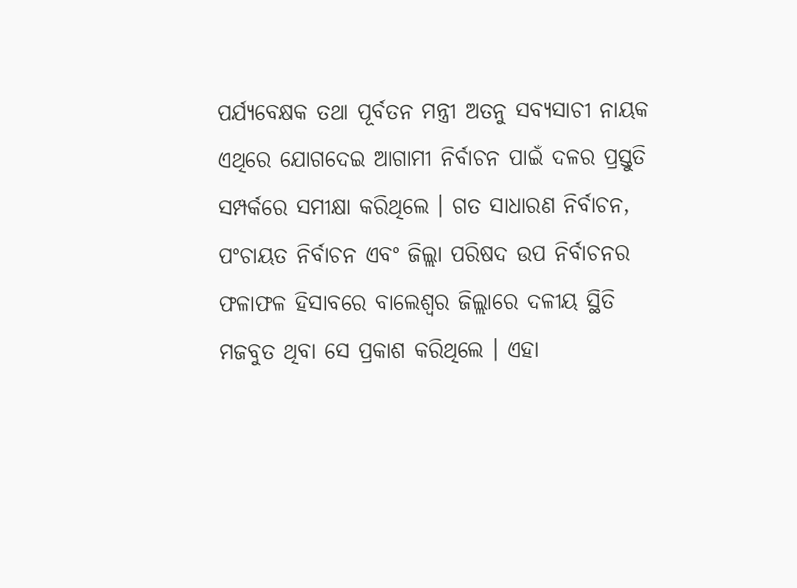ପର୍ଯ୍ୟବେକ୍ଷକ ତଥା ପୂର୍ବତନ ମନ୍ତ୍ରୀ ଅତନୁ ସବ୍ୟସାଚୀ ନାୟକ ଏଥିରେ ଯୋଗଦେଇ ଆଗାମୀ ନିର୍ବାଚନ ପାଇଁ ଦଳର ପ୍ରସ୍ତୁତି ସମ୍ପର୍କରେ ସମୀକ୍ଷା କରିଥିଲେ । ଗତ ସାଧାରଣ ନିର୍ବାଚନ, ପଂଚାୟତ ନିର୍ବାଚନ ଏବଂ ଜିଲ୍ଲା ପରିଷଦ ଉପ ନିର୍ବାଚନର ଫଳାଫଳ ହିସାବରେ ବାଲେଶ୍ୱର ଜିଲ୍ଲାରେ ଦଳୀୟ ସ୍ଥିତି ମଜବୁତ ଥିବା ସେ ପ୍ରକାଶ କରିଥିଲେ । ଏହା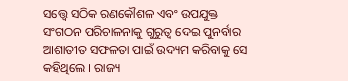ସତ୍ତ୍ୱେ ସଠିକ ରଣକୌଶଳ ଏବଂ ଉପଯୁକ୍ତ ସଂଗଠନ ପରିଚାଳନାକୁ ଗୁରୁତ୍ୱ ଦେଇ ପୁନର୍ବାର ଆଶାତୀତ ସଫଳତା ପାଇଁ ଉଦ୍ୟମ କରିବାକୁ ସେ କହିଥିଲେ । ରାଜ୍ୟ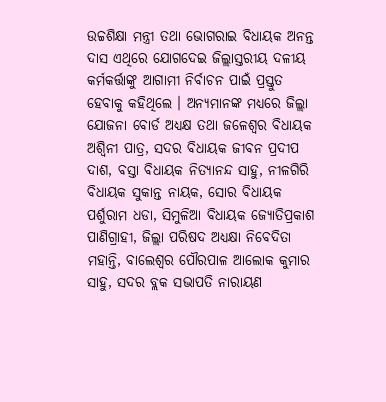ଉଚ୍ଚଶିକ୍ଷା ମନ୍ତ୍ରୀ ତଥା ଭୋଗରାଇ ବିଧାୟକ ଅନନ୍ତ ଦାସ ଏଥିରେ ଯୋଗଦେଇ ଜିଲ୍ଲାସ୍ତରୀୟ ଦଳୀୟ କର୍ମକର୍ତ୍ତାଙ୍କୁ ଆଗାମୀ ନିର୍ବାଚନ ପାଇଁ ପ୍ରସ୍ତୁତ ହେବାକୁ କହିଥିଲେ । ଅନ୍ୟମାନଙ୍କ ମଧ୍ୟରେ ଜିଲ୍ଲା ଯୋଜନା ବୋର୍ଡ ଅଧ୍ୟକ୍ଷ ତଥା ଜଳେଶ୍ୱର ବିଧାୟକ ଅଶ୍ୱିନୀ ପାତ୍ର, ସଦର ବିଧାୟକ ଜୀବନ ପ୍ରଦୀପ ଦାଶ, ବସ୍ତା ବିଧାୟକ ନିତ୍ୟାନନ୍ଦ ସାହୁ, ନୀଳଗିରି ବିଧାୟକ ସୁକାନ୍ତ ନାୟକ, ସୋର ବିଧାୟକ ପର୍ଶୁରାମ ଧଡା, ସିମୁଳିଆ ବିଧାୟକ ଜ୍ୟୋତିପ୍ରକାଶ ପାଣିଗ୍ରାହୀ, ଜିଲ୍ଲା ପରିଷଦ ଅଧ୍ୟକ୍ଷା ନିବେଦିତା ମହାନ୍ତି, ବାଲେଶ୍ୱର ପୌରପାଳ ଆଲୋକ କୁମାର ସାହୁ, ସଦର ବ୍ଲକ ସଭାପତି ନାରାୟଣ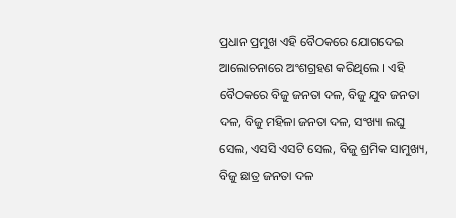ପ୍ରଧାନ ପ୍ରମୁଖ ଏହି ବୈଠକରେ ଯୋଗଦେଇ ଆଲୋଚନାରେ ଅଂଶଗ୍ରହଣ କରିଥିଲେ । ଏହି ବୈଠକରେ ବିଜୁ ଜନତା ଦଳ, ବିଜୁ ଯୁବ ଜନତା ଦଳ, ବିଜୁ ମହିଳା ଜନତା ଦଳ, ସଂଖ୍ୟା ଲଘୁ ସେଲ, ଏସସି ଏସଟି ସେଲ, ବିଜୁ ଶ୍ରମିକ ସାମୁଖ୍ୟ, ବିଜୁ ଛାତ୍ର ଜନତା ଦଳ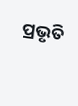ପ୍ରଭୃତି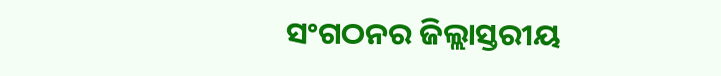ସଂଗଠନର ଜିଲ୍ଲାସ୍ତରୀୟ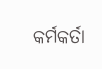କର୍ମକର୍ତା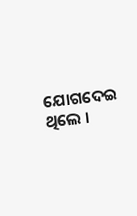ଯୋଗଦେଇ ଥିଲେ ।